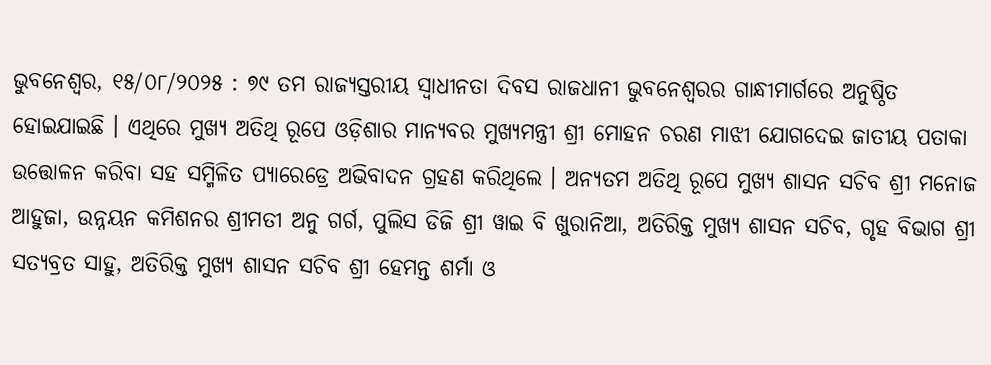ଭୁବନେଶ୍ୱର, ୧୫/୦୮/୨୦୨୫ : ୭୯ ତମ ରାଜ୍ୟସ୍ତରୀୟ ସ୍ୱାଧୀନତା ଦିବସ ରାଜଧାନୀ ଭୁବନେଶ୍ୱରର ଗାନ୍ଧୀମାର୍ଗରେ ଅନୁଷ୍ଠିତ ହୋଇଯାଇଛି । ଏଥିରେ ମୁଖ୍ୟ ଅତିଥି ରୂପେ ଓଡ଼ିଶାର ମାନ୍ୟବର ମୁଖ୍ୟମନ୍ତ୍ରୀ ଶ୍ରୀ ମୋହନ ଚରଣ ମାଝୀ ଯୋଗଦେଇ ଜାତୀୟ ପତାକା ଉତ୍ତୋଳନ କରିବା ସହ ସମ୍ମିଳିତ ପ୍ୟାରେଡ୍ରେ ଅଭିବାଦନ ଗ୍ରହଣ କରିଥିଲେ । ଅନ୍ୟତମ ଅତିଥି ରୂପେ ମୁଖ୍ୟ ଶାସନ ସଚିବ ଶ୍ରୀ ମନୋଜ ଆହୁଜା, ଉନ୍ନୟନ କମିଶନର ଶ୍ରୀମତୀ ଅନୁ ଗର୍ଗ, ପୁଲିସ ଡିଜି ଶ୍ରୀ ୱାଇ ବି ଖୁରାନିଆ, ଅତିରିକ୍ତ ମୁଖ୍ୟ ଶାସନ ସଚିବ, ଗୃହ ବିଭାଗ ଶ୍ରୀ ସତ୍ୟବ୍ରତ ସାହୁ, ଅତିରିକ୍ତ ମୁଖ୍ୟ ଶାସନ ସଚିବ ଶ୍ରୀ ହେମନ୍ତ ଶର୍ମା ଓ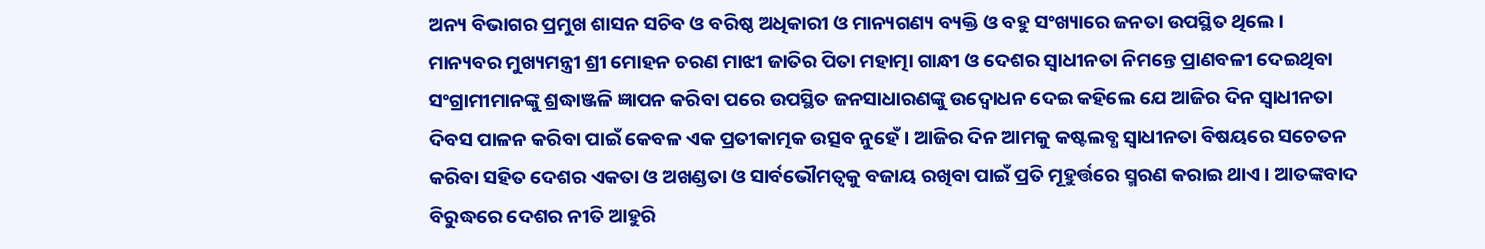ଅନ୍ୟ ବିଭାଗର ପ୍ରମୁଖ ଶାସନ ସଚିବ ଓ ବରିଷ୍ଠ ଅଧିକାରୀ ଓ ମାନ୍ୟଗଣ୍ୟ ବ୍ୟକ୍ତି ଓ ବହୁ ସଂଖ୍ୟାରେ ଜନତା ଉପସ୍ଥିତ ଥିଲେ ।
ମାନ୍ୟବର ମୁଖ୍ୟମନ୍ତ୍ରୀ ଶ୍ରୀ ମୋହନ ଚରଣ ମାଝୀ ଜାତିର ପିତା ମହାତ୍ମା ଗାନ୍ଧୀ ଓ ଦେଶର ସ୍ୱାଧୀନତା ନିମନ୍ତେ ପ୍ରାଣବଳୀ ଦେଇଥିବା ସଂଗ୍ରାମୀମାନଙ୍କୁ ଶ୍ରଦ୍ଧାଞ୍ଜଳି ଜ୍ଞାପନ କରିବା ପରେ ଉପସ୍ଥିତ ଜନସାଧାରଣଙ୍କୁ ଉଦ୍ବୋଧନ ଦେଇ କହିଲେ ଯେ ଆଜିର ଦିନ ସ୍ୱାଧୀନତା ଦିବସ ପାଳନ କରିବା ପାଇଁ କେବଳ ଏକ ପ୍ରତୀକାତ୍ମକ ଉତ୍ସବ ନୁହେଁ । ଆଜିର ଦିନ ଆମକୁ କଷ୍ଟଲବ୍ଧ ସ୍ୱାଧୀନତା ବିଷୟରେ ସଚେତନ କରିବା ସହିତ ଦେଶର ଏକତା ଓ ଅଖଣ୍ଡତା ଓ ସାର୍ବଭୌମତ୍ୱକୁ ବଜାୟ ରଖିବା ପାଇଁ ପ୍ରତି ମୂହୁର୍ତ୍ତରେ ସ୍ମରଣ କରାଇ ଥାଏ । ଆତଙ୍କବାଦ ବିରୁଦ୍ଧରେ ଦେଶର ନୀତି ଆହୁରି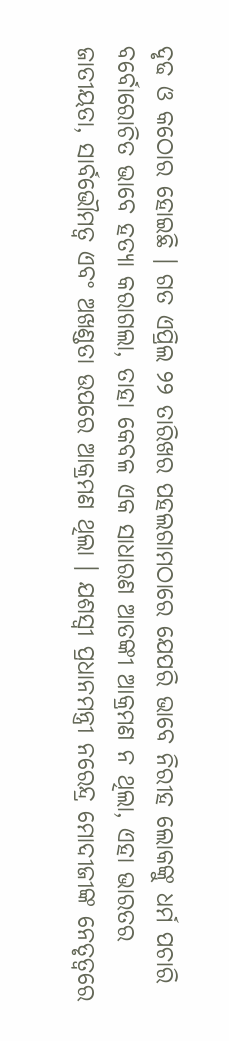ଦୃଢ ଓ କଠୋର ହୋଇଛି । ଗତ ଏପ୍ରିଲ ୨୨ ତାରିଖର ପହଲଗାମଠାରେ ଯେପରି ଭାବେ ନିରୀହ ଲୋକଙ୍କୁ ଧର୍ମ ପଚାରି ବର୍ବୋରୋଚିତ ଭାବେ ହତ୍ୟା କରାଗଲା, ତାହା କେବଳ ଏକ ସାଧାରଣ ଆତଙ୍କୀ ଆକ୍ରମଣ ନ ଥିଲା, ଏହା ଭାରତର ଜାତୀୟତା, ସାର୍ବଭୌମତ୍ୱ ଏବଂ ଅଖଣ୍ଡତା ଉପରେ ଆକ୍ରମଣ ଥିଲା । ଯଶସ୍ୱୀ ପ୍ରଧାନମନ୍ତ୍ରୀ ନରେନ୍ଦ୍ର ମୋଦୀଜୀଙ୍କ ନେତୃତ୍ୱରେ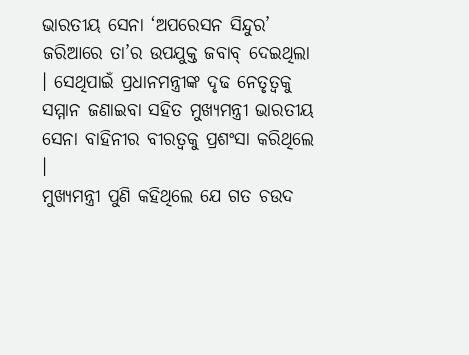ଭାରତୀୟ ସେନା ‘ଅପରେସନ ସିନ୍ଦୁର’ ଜରିଆରେ ତା’ର ଉପଯୁକ୍ତ ଜବାବ୍ ଦେଇଥିଲା । ସେଥିପାଇଁ ପ୍ରଧାନମନ୍ତ୍ରୀଙ୍କ ଦୃଢ ନେତୃତ୍ୱକୁ ସମ୍ମାନ ଜଣାଇବା ସହିତ ମୁଖ୍ୟମନ୍ତ୍ରୀ ଭାରତୀୟ ସେନା ବାହିନୀର ବୀରତ୍ୱକୁ ପ୍ରଶଂସା କରିଥିଲେ ।
ମୁଖ୍ୟମନ୍ତ୍ରୀ ପୁଣି କହିଥିଲେ ଯେ ଗତ ଚଉଦ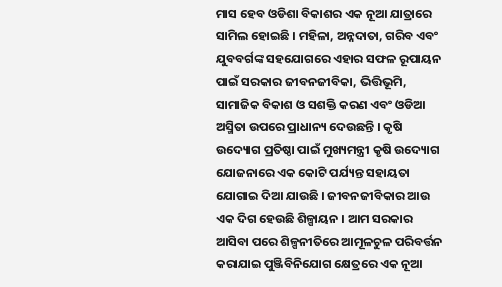ମାସ ହେବ ଓଡିଶା ବିକାଶର ଏକ ନୂଆ ଯାତ୍ରାରେ ସାମିଲ ହୋଇଛି । ମହିଳା, ଅନ୍ନଦାତା, ଗରିବ ଏବଂ ଯୁବବର୍ଗଙ୍କ ସହଯୋଗରେ ଏହାର ସଫଳ ରୂପାୟନ ପାଇଁ ସରକାର ଜୀବନଜୀବିକା, ଭିତ୍ତିଭୂମି, ସାମାଜିକ ବିକାଶ ଓ ସଶକ୍ତି କରଣ ଏବଂ ଓଡିଆ ଅସ୍ମିତା ଉପରେ ପ୍ରାଧାନ୍ୟ ଦେଉଛନ୍ତି । କୃଷି ଉଦ୍ୟୋଗ ପ୍ରତିଷ୍ଠା ପାଇଁ ମୁଖ୍ୟମନ୍ତ୍ରୀ କୃଷି ଉଦ୍ୟୋଗ ଯୋଜନାରେ ଏକ କୋଟି ପର୍ଯ୍ୟନ୍ତ ସହାୟତା ଯୋଗାଇ ଦିଆ ଯାଉଛି । ଜୀବନଜୀବିକାର ଆଉ ଏକ ଦିଗ ହେଉଛି ଶିଳ୍ପାୟନ । ଆମ ସରକାର ଆସିବା ପରେ ଶିଳ୍ପନୀତିରେ ଆମୂଳଚୁଳ ପରିବର୍ତ୍ତନ କରାଯାଇ ପୁଞ୍ଜିବିନିଯୋଗ କ୍ଷେତ୍ରରେ ଏକ ନୂଆ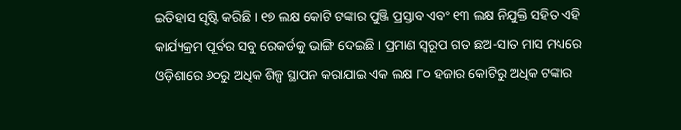ଇତିହାସ ସୃଷ୍ଟି କରିଛି । ୧୭ ଲକ୍ଷ କୋଟି ଟଙ୍କାର ପୁଞ୍ଜି ପ୍ରସ୍ତାବ ଏବଂ ୧୩ ଲକ୍ଷ ନିଯୁକ୍ତି ସହିତ ଏହି କାର୍ଯ୍ୟକ୍ରମ ପୂର୍ବର ସବୁ ରେକର୍ଡକୁ ଭାଙ୍ଗି ଦେଇଛି । ପ୍ରମାଣ ସ୍ୱରୂପ ଗତ ଛଅ-ସାତ ମାସ ମଧ୍ୟରେ ଓଡ଼ିଶାରେ ୬୦ରୁ ଅଧିକ ଶିଳ୍ପ ସ୍ଥାପନ କରାଯାଇ ଏକ ଲକ୍ଷ ୮୦ ହଜାର କୋଟିରୁ ଅଧିକ ଟଙ୍କାର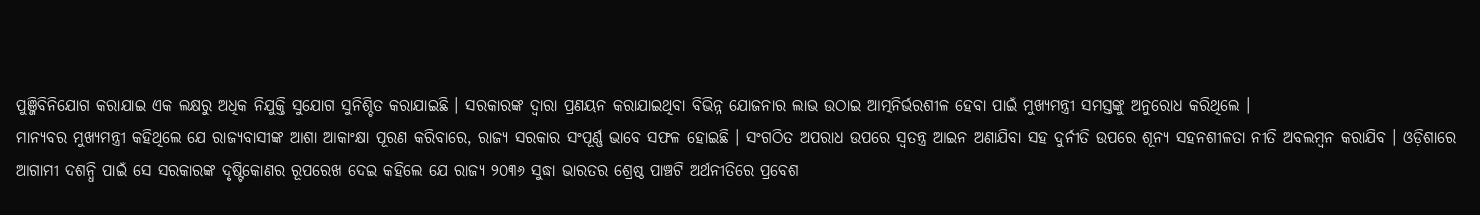ପୁଞ୍ଜିବିନିଯୋଗ କରାଯାଇ ଏକ ଲକ୍ଷରୁ ଅଧିକ ନିଯୁକ୍ତି ସୁଯୋଗ ସୁନିଶ୍ଚିତ କରାଯାଇଛି । ସରକାରଙ୍କ ଦ୍ୱାରା ପ୍ରଣୟନ କରାଯାଇଥିବା ବିଭିନ୍ନ ଯୋଜନାର ଲାଭ ଉଠାଇ ଆତ୍ମନିର୍ଭରଶୀଳ ହେବା ପାଇଁ ମୁଖ୍ୟମନ୍ତ୍ରୀ ସମସ୍ତଙ୍କୁ ଅନୁରୋଧ କରିଥିଲେ ।
ମାନ୍ୟବର ମୁଖ୍ୟମନ୍ତ୍ରୀ କହିଥିଲେ ଯେ ରାଜ୍ୟବାସୀଙ୍କ ଆଶା ଆକାଂକ୍ଷା ପୂରଣ କରିବାରେ, ରାଜ୍ୟ ସରକାର ସଂପୂର୍ଣ୍ଣ ଭାବେ ସଫଳ ହୋଇଛି । ସଂଗଠିତ ଅପରାଧ ଉପରେ ସ୍ୱତନ୍ତ୍ର ଆଇନ ଅଣାଯିବା ସହ ଦୁର୍ନୀତି ଉପରେ ଶୂନ୍ୟ ସହନଶୀଳତା ନୀତି ଅବଲମ୍ବନ କରାଯିବ । ଓଡ଼ିଶାରେ ଆଗାମୀ ଦଶନ୍ଧି ପାଇଁ ସେ ସରକାରଙ୍କ ଦୃଷ୍ଟିକୋଣର ରୂପରେଖ ଦେଇ କହିଲେ ଯେ ରାଜ୍ୟ ୨୦୩୬ ସୁଦ୍ଧା ଭାରତର ଶ୍ରେଷ୍ଠ ପାଞ୍ଚଟି ଅର୍ଥନୀତିରେ ପ୍ରବେଶ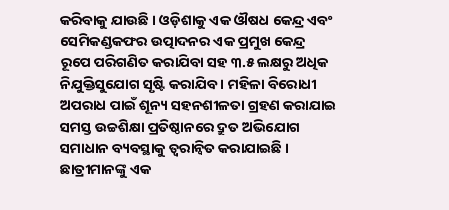କରିବାକୁ ଯାଉଛି । ଓଡ଼ିଶାକୁ ଏକ ଔଷଧ କେନ୍ଦ୍ର ଏବଂ ସେମିକଣ୍ଡକଫର ଉତ୍ପାଦନର ଏକ ପ୍ରମୁଖ କେନ୍ଦ୍ର ରୂପେ ପରିଗଣିତ କରାଯିବା ସହ ୩.୫ ଲକ୍ଷରୁ ଅଧିକ ନିଯୁକ୍ତିସୁଯୋଗ ସୃଷ୍ଟି କରାଯିବ । ମହିଳା ବିରୋଧୀ ଅପରାଧ ପାଇଁ ଶୂନ୍ୟ ସହନଶୀଳତା ଗ୍ରହଣ କରାଯାଇ ସମସ୍ତ ଉଚ୍ଚଶିକ୍ଷା ପ୍ରତିଷ୍ଠାନରେ ଦ୍ରୁତ ଅଭିଯୋଗ ସମାଧାନ ବ୍ୟବସ୍ଥାକୁ ତ୍ୱରାନ୍ୱିତ କରାଯାଇଛି । ଛାତ୍ରୀମାନଙ୍କୁ ଏକ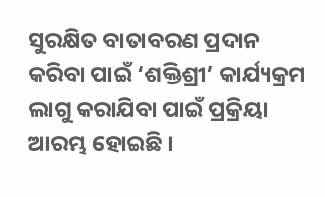ସୁରକ୍ଷିତ ବାତାବରଣ ପ୍ରଦାନ କରିବା ପାଇଁ ‘ଶକ୍ତିଶ୍ରୀ’ କାର୍ଯ୍ୟକ୍ରମ ଲାଗୁ କରାଯିବା ପାଇଁ ପ୍ରକ୍ରିୟା ଆରମ୍ଭ ହୋଇଛି ।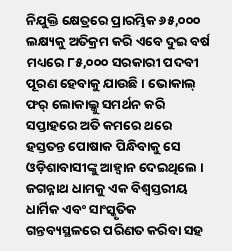ନିଯୁକ୍ତି କ୍ଷେତ୍ରରେ ପ୍ରାରମ୍ଭିକ ୬୫,୦୦୦ ଲକ୍ଷ୍ୟକୁ ଅତିକ୍ରମ କରି ଏବେ ଦୁଇ ବର୍ଷ ମଧ୍ୟରେ ୮୫,୦୦୦ ସରକାରୀ ପଦବୀ ପୂରଣ ହେବାକୁ ଯାଉଛି । ଭୋକାଲ୍ ଫର୍ ଲୋକାଲ୍କୁ ସମର୍ଥନ କରି ସପ୍ତାହରେ ଅତି କମରେ ଥରେ ହସ୍ତତନ୍ତ ପୋଷାକ ପିନ୍ଧିବାକୁ ସେ ଓଡ଼ିଶାବାସୀଙ୍କୁ ଆହ୍ୱାନ ଦେଇଥିଲେ । ଜଗନ୍ନାଥ ଧାମକୁ ଏକ ବିଶ୍ୱସ୍ତରୀୟ ଧାର୍ମିକ ଏବଂ ସାଂସ୍କୃତିକ ଗନ୍ତବ୍ୟସ୍ଥଳରେ ପରିଣତ କରିବା ସହ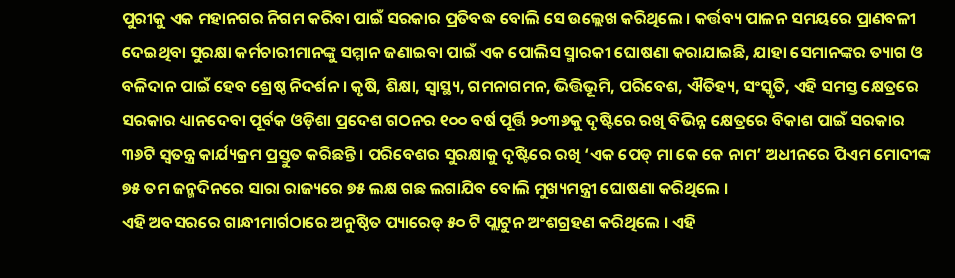ପୁରୀକୁ ଏକ ମହାନଗର ନିଗମ କରିବା ପାଇଁ ସରକାର ପ୍ରତିବଦ୍ଧ ବୋଲି ସେ ଉଲ୍ଲେଖ କରିଥିଲେ । କର୍ତ୍ତବ୍ୟ ପାଳନ ସମୟରେ ପ୍ରାଣବଳୀ ଦେଇଥିବା ସୁରକ୍ଷା କର୍ମଚାରୀମାନଙ୍କୁ ସମ୍ମାନ ଜଣାଇବା ପାଇଁ ଏକ ପୋଲିସ ସ୍ମାରକୀ ଘୋଷଣା କରାଯାଇଛି, ଯାହା ସେମାନଙ୍କର ତ୍ୟାଗ ଓ ବଳିଦାନ ପାଇଁ ହେବ ଶ୍ରେଷ୍ଠ ନିଦର୍ଶନ । କୃଷି, ଶିକ୍ଷା, ସ୍ୱାସ୍ଥ୍ୟ, ଗମନାଗମନ, ଭିତ୍ତିଭୂମି, ପରିବେଶ, ଐତିହ୍ୟ, ସଂସ୍କୃତି, ଏହି ସମସ୍ତ କ୍ଷେତ୍ରରେ ସରକାର ଧ୍ୟାନଦେବା ପୂର୍ବକ ଓଡ଼ିଶା ପ୍ରଦେଶ ଗଠନର ୧୦୦ ବର୍ଷ ପୂର୍ତ୍ତି ୨୦୩୬କୁ ଦୃଷ୍ଟିରେ ରଖି ବିଭିନ୍ନ କ୍ଷେତ୍ରରେ ବିକାଶ ପାଇଁ ସରକାର ୩୬ଟି ସ୍ୱତନ୍ତ୍ର କାର୍ଯ୍ୟକ୍ରମ ପ୍ରସ୍ତୁତ କରିଛନ୍ତି । ପରିବେଶର ସୁରକ୍ଷାକୁ ଦୃଷ୍ଟିରେ ରଖି ‘ଏକ ପେଡ୍ ମା କେ କେ ନାମ’ ଅଧୀନରେ ପିଏମ ମୋଦୀଙ୍କ ୭୫ ତମ ଜନ୍ମଦିନରେ ସାରା ରାଜ୍ୟରେ ୭୫ ଲକ୍ଷ ଗଛ ଲଗାଯିବ ବୋଲି ମୁଖ୍ୟମନ୍ତ୍ରୀ ଘୋଷଣା କରିଥିଲେ ।
ଏହି ଅବସରରେ ଗାନ୍ଧୀମାର୍ଗଠାରେ ଅନୁଷ୍ଠିତ ପ୍ୟାରେଡ୍ ୫୦ ଟି ପ୍ଲାଟୁନ ଅଂଶଗ୍ରହଣ କରିଥିଲେ । ଏହି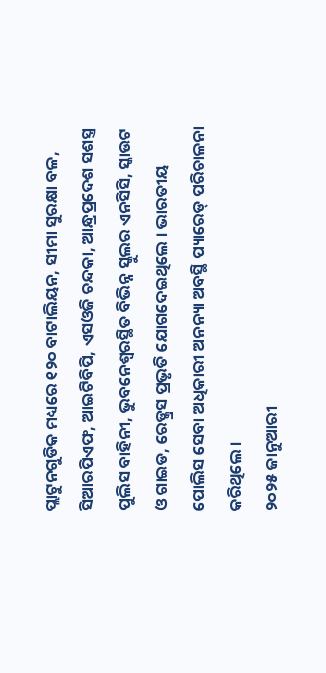ପ୍ଲାଟୁନଗୁଡିକ ମଧ୍ୟରେ ୧୨୦ ବାଟାଲିୟନ, ସୀମା ସୁରକ୍ଷା ବଳ, ସିଆରପିଏଫ, ଆଇଟିବିପି, ଏସଓଜି ଚନ୍ଦକା, ଆନ୍ଧ୍ରପ୍ରଦେଶ ସଶସ୍ତ୍ର ପୁଲିସ ବାହିନୀ, ଭୁବନେଶ୍ୱରସ୍ଥିତ ବିଭିନ୍ନ ସ୍କୁଲର ଏନସିସି, ସ୍କାଉଟ ଓ ଗାଇଡ, ରେଡ୍କ୍ରସ ପ୍ରଭୃତି ଯୋଗଦେଇଥିଲେ । ଭାରତୀୟ ପୋଲିସ ସେବା ଅଧିକାରୀ ଅନନ୍ୟା ଅବସ୍ଥି ପ୍ୟାରେଡ୍ ପରିଚାଳନା କରିଥିଲେ ।
୨୦୨୫ ଜାନୁଆରୀ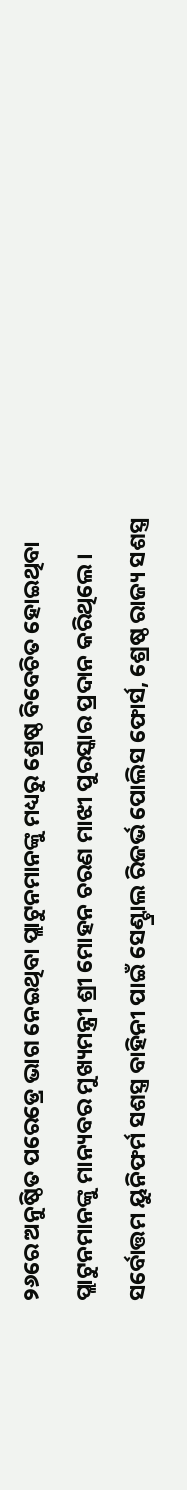୨୬ରେ ଅନୁଷ୍ଠିତ ପରେଡ୍ରେ ଭାଗ ନେଇଥିବା ପ୍ଲାଟୁନମାନଙ୍କୁ ମଧ୍ୟରୁ ଶ୍ରେଷ୍ଠ ବିବେଚିତ ହୋଇଥିବା ପ୍ଲାଟୁନମାନଙ୍କୁ ମାନ୍ୟବର ମୁଖ୍ୟମନ୍ତ୍ରୀ ଶ୍ରୀ ମୋହନ ଚରଣ ମାଝୀ ପୁରସ୍କାର ପ୍ରଦାନ କରିଥିଲେ । ସର୍ବୋତ୍ତମ ୟୁନିଫର୍ମ ସଶସ୍ତ୍ର ବାହିନୀ ପାଇଁ ସେଣ୍ଟ୍ରାଲ ରିଜର୍ଭ ପୋଲିସ ଫୋର୍ସ, ଶ୍ରେଷ୍ଠ ରାଜ୍ୟ ସଶସ୍ତ୍ର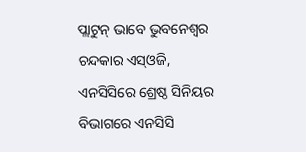ପ୍ଲାଟୁନ୍ ଭାବେ ଭୁବନେଶ୍ୱର ଚନ୍ଦକାର ଏସ୍ଓଜି, ଏନସିସିରେ ଶ୍ରେଷ୍ଠ ସିନିୟର ବିଭାଗରେ ଏନସିସି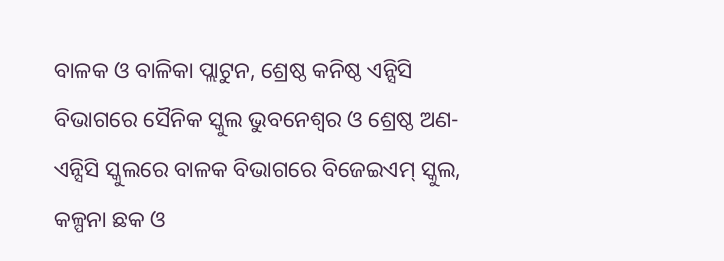ବାଳକ ଓ ବାଳିକା ପ୍ଲାଟୁନ, ଶ୍ରେଷ୍ଠ କନିଷ୍ଠ ଏନ୍ସିସି ବିଭାଗରେ ସୈନିକ ସ୍କୁଲ ଭୁବନେଶ୍ୱର ଓ ଶ୍ରେଷ୍ଠ ଅଣ-ଏନ୍ସିସି ସ୍କୁଲରେ ବାଳକ ବିଭାଗରେ ବିଜେଇଏମ୍ ସ୍କୁଲ, କଳ୍ପନା ଛକ ଓ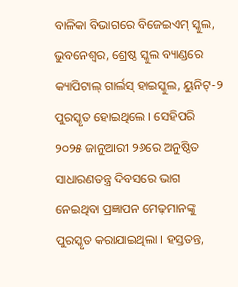ବାଳିକା ବିଭାଗରେ ବିଜେଇଏମ୍ ସ୍କୁଲ, ଭୁବନେଶ୍ୱର, ଶ୍ରେଷ୍ଠ ସ୍କୁଲ ବ୍ୟାଣ୍ଡରେ କ୍ୟାପିଟାଲ୍ ଗାର୍ଲସ୍ ହାଇସ୍କୁଲ, ୟୁନିଟ୍-୨ ପୁରସ୍କୃତ ହୋଇଥିଲେ । ସେହିପରି ୨୦୨୫ ଜାନୁଆରୀ ୨୬ରେ ଅନୁଷ୍ଠିତ ସାଧାରଣତନ୍ତ୍ର ଦିବସରେ ଭାଗ ନେଇଥିବା ପ୍ରଜ୍ଞାପନ ମେଢ଼ମାନଙ୍କୁ ପୁରସ୍କୃତ କରାଯାଇଥିଲା । ହସ୍ତତନ୍ତ,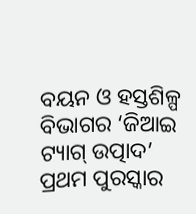ବୟନ ଓ ହସ୍ତଶିଳ୍ପ ବିଭାଗର ‘ଜିଆଇ ଟ୍ୟାଗ୍ ଉତ୍ପାଦ’ ପ୍ରଥମ ପୁରସ୍କାର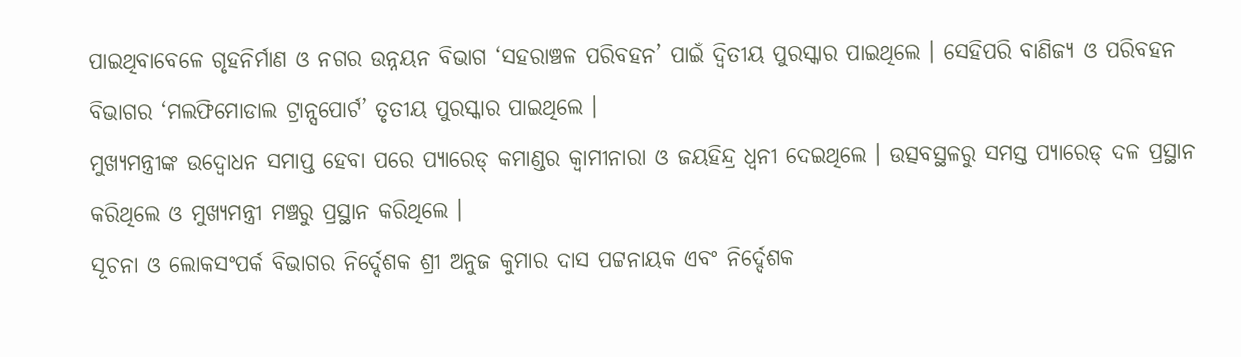ପାଇଥିବାବେଳେ ଗୃହନିର୍ମାଣ ଓ ନଗର ଉନ୍ନୟନ ବିଭାଗ ‘ସହରାଞ୍ଚଳ ପରିବହନ’ ପାଇଁ ଦ୍ୱିତୀୟ ପୁରସ୍କାର ପାଇଥିଲେ । ସେହିପରି ବାଣିଜ୍ୟ ଓ ପରିବହନ ବିଭାଗର ‘ମଲଫିମୋଡାଲ ଟ୍ରାନ୍ସପୋର୍ଟ’ ତୃତୀୟ ପୁରସ୍କାର ପାଇଥିଲେ ।
ମୁଖ୍ୟମନ୍ତ୍ରୀଙ୍କ ଉଦ୍ବୋଧନ ସମାପ୍ତ ହେବା ପରେ ପ୍ୟାରେଡ୍ କମାଣ୍ଡର କ୍ୱାମୀନାରା ଓ ଜୟହିନ୍ଦ୍ର ଧ୍ୱନୀ ଦେଇଥିଲେ । ଉତ୍ସବସ୍ଥଳରୁ ସମସ୍ତ ପ୍ୟାରେଡ୍ ଦଳ ପ୍ରସ୍ଥାନ କରିଥିଲେ ଓ ମୁଖ୍ୟମନ୍ତ୍ରୀ ମଞ୍ଚରୁ ପ୍ରସ୍ଥାନ କରିଥିଲେ ।
ସୂଚନା ଓ ଲୋକସଂପର୍କ ବିଭାଗର ନିର୍ଦ୍ଦେଶକ ଶ୍ରୀ ଅନୁଜ କୁମାର ଦାସ ପଟ୍ଟନାୟକ ଏବଂ ନିର୍ଦ୍ଦେଶକ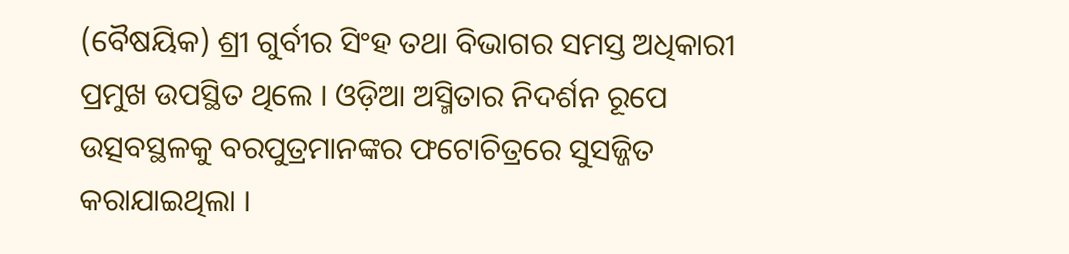(ବୈଷୟିକ) ଶ୍ରୀ ଗୁର୍ବୀର ସିଂହ ତଥା ବିଭାଗର ସମସ୍ତ ଅଧିକାରୀ ପ୍ରମୁଖ ଉପସ୍ଥିତ ଥିଲେ । ଓଡ଼ିଆ ଅସ୍ମିତାର ନିଦର୍ଶନ ରୂପେ ଉତ୍ସବସ୍ଥଳକୁ ବରପୁତ୍ରମାନଙ୍କର ଫଟୋଚିତ୍ରରେ ସୁସଜ୍ଜିତ କରାଯାଇଥିଲା ।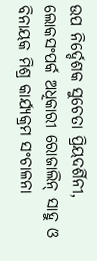ଉପ ନିର୍ଦ୍ଦେଶକ ସୁଚେତା ପ୍ରିୟଦର୍ଶିନୀ, ଲୋକସଂପର୍କ ଅଧିକାରୀ ରୋଜାଲିନ୍ ସାହୁ ଓ ବିନାୟକ ମିଶ୍ର କାର୍ଯ୍ୟକ୍ରମ ସଂଚାଳନା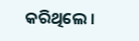କରିଥିଲେ ।